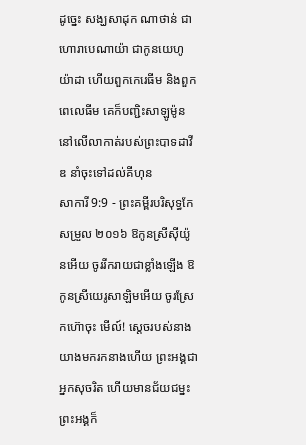ដូច្នេះ សង្ឃសាដុក ណាថាន់ ជាហោរាបេណាយ៉ា ជាកូនយេហូយ៉ាដា ហើយពួកកេរេធីម និងពួកពេលេធីម គេក៏បញ្ជិះសាឡូម៉ូននៅលើលាកាត់របស់ព្រះបាទដាវីឌ នាំចុះទៅដល់គីហុន
សាការី 9:9 - ព្រះគម្ពីរបរិសុទ្ធកែសម្រួល ២០១៦ ឱកូនស្រីស៊ីយ៉ូនអើយ ចូររីករាយជាខ្លាំងឡើង ឱកូនស្រីយេរូសាឡិមអើយ ចូរស្រែកហ៊ោចុះ មើល៍! ស្តេចរបស់នាងយាងមករកនាងហើយ ព្រះអង្គជាអ្នកសុចរិត ហើយមានជ័យជម្នះ ព្រះអង្គក៏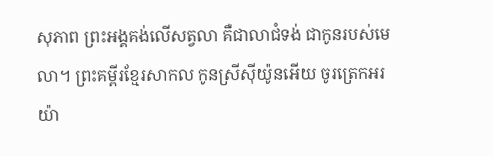សុភាព ព្រះអង្គគង់លើសត្វលា គឺជាលាជំទង់ ជាកូនរបស់មេលា។ ព្រះគម្ពីរខ្មែរសាកល កូនស្រីស៊ីយ៉ូនអើយ ចូរត្រេកអរយ៉ា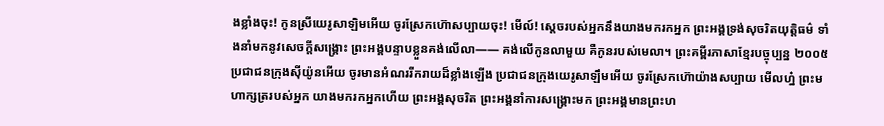ងខ្លាំងចុះ! កូនស្រីយេរូសាឡិមអើយ ចូរស្រែកហ៊ោសប្បាយចុះ! មើល៍! ស្ដេចរបស់អ្នកនឹងយាងមករកអ្នក ព្រះអង្គទ្រង់សុចរិតយុត្តិធម៌ ទាំងនាំមកនូវសេចក្ដីសង្គ្រោះ ព្រះអង្គបន្ទាបខ្លួនគង់លើលា—— គង់លើកូនលាមួយ គឺកូនរបស់មេលា។ ព្រះគម្ពីរភាសាខ្មែរបច្ចុប្បន្ន ២០០៥ ប្រជាជនក្រុងស៊ីយ៉ូនអើយ ចូរមានអំណររីករាយដ៏ខ្លាំងឡើង ប្រជាជនក្រុងយេរូសាឡឹមអើយ ចូរស្រែកហ៊ោយ៉ាងសប្បាយ មើលហ្ន៎ ព្រះមហាក្សត្ររបស់អ្នក យាងមករកអ្នកហើយ ព្រះអង្គសុចរិត ព្រះអង្គនាំការសង្គ្រោះមក ព្រះអង្គមានព្រះហ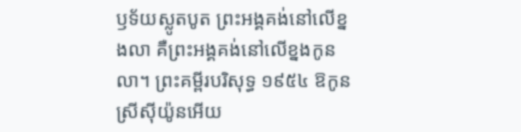ឫទ័យស្លូតបូត ព្រះអង្គគង់នៅលើខ្នងលា គឺព្រះអង្គគង់នៅលើខ្នងកូនលា។ ព្រះគម្ពីរបរិសុទ្ធ ១៩៥៤ ឱកូនស្រីស៊ីយ៉ូនអើយ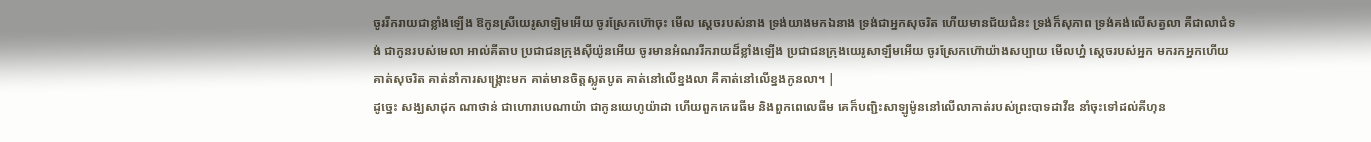ចូររីករាយជាខ្លាំងឡើង ឱកូនស្រីយេរូសាឡិមអើយ ចូរស្រែកហ៊ោចុះ មើល ស្តេចរបស់នាង ទ្រង់យាងមកឯនាង ទ្រង់ជាអ្នកសុចរិត ហើយមានជ័យជំនះ ទ្រង់ក៏សុភាព ទ្រង់គង់លើសត្វលា គឺជាលាជំទង់ ជាកូនរបស់មេលា អាល់គីតាប ប្រជាជនក្រុងស៊ីយ៉ូនអើយ ចូរមានអំណររីករាយដ៏ខ្លាំងឡើង ប្រជាជនក្រុងយេរូសាឡឹមអើយ ចូរស្រែកហ៊ោយ៉ាងសប្បាយ មើលហ្ន៎ ស្តេចរបស់អ្នក មករកអ្នកហើយ គាត់សុចរិត គាត់នាំការសង្គ្រោះមក គាត់មានចិត្តស្លូតបូត គាត់នៅលើខ្នងលា គឺគាត់នៅលើខ្នងកូនលា។ |
ដូច្នេះ សង្ឃសាដុក ណាថាន់ ជាហោរាបេណាយ៉ា ជាកូនយេហូយ៉ាដា ហើយពួកកេរេធីម និងពួកពេលេធីម គេក៏បញ្ជិះសាឡូម៉ូននៅលើលាកាត់របស់ព្រះបាទដាវីឌ នាំចុះទៅដល់គីហុន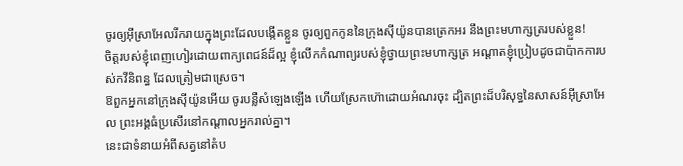ចូរឲ្យអ៊ីស្រាអែលរីករាយក្នុងព្រះដែលបង្កើតខ្លួន ចូរឲ្យពួកកូននៃក្រុងស៊ីយ៉ូនបានត្រេកអរ នឹងព្រះមហាក្សត្ររបស់ខ្លួន!
ចិត្តរបស់ខ្ញុំពេញហៀរដោយពាក្យពេជន៍ដ៏ល្អ ខ្ញុំលើកកំណាព្យរបស់ខ្ញុំថ្វាយព្រះមហាក្សត្រ អណ្ដាតខ្ញុំប្រៀបដូចជាប៉ាកការបស់កវីនិពន្ធ ដែលត្រៀមជាស្រេច។
ឱពួកអ្នកនៅក្រុងស៊ីយ៉ូនអើយ ចូរបន្លឺសំឡេងឡើង ហើយស្រែកហ៊ោដោយអំណរចុះ ដ្បិតព្រះដ៏បរិសុទ្ធនៃសាសន៍អ៊ីស្រាអែល ព្រះអង្គធំប្រសើរនៅកណ្ដាលអ្នករាល់គ្នា។
នេះជាទំនាយអំពីសត្វនៅតំប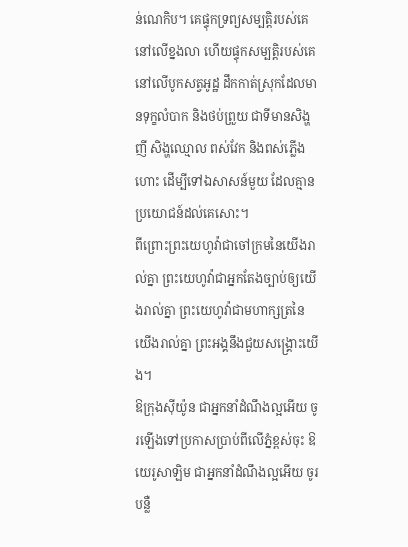ន់ណេកិប។ គេផ្ទុកទ្រព្យសម្បត្តិរបស់គេនៅលើខ្នងលា ហើយផ្ទុកសម្បត្តិរបស់គេនៅលើបូកសត្វអូដ្ឋ ដឹកកាត់ស្រុកដែលមានទុក្ខលំបាក និងថប់ព្រួយ ជាទីមានសិង្ហញី សិង្ហឈ្មោល ពស់វែក និងពស់ភ្លើងហោះ ដើម្បីទៅឯសាសន៍មួយ ដែលគ្មានប្រយោជន៍ដល់គេសោះ។
ពីព្រោះព្រះយេហូវ៉ាជាចៅក្រមនៃយើងរាល់គ្នា ព្រះយេហូវ៉ាជាអ្នកតែងច្បាប់ឲ្យយើងរាល់គ្នា ព្រះយេហូវ៉ាជាមហាក្សត្រនៃយើងរាល់គ្នា ព្រះអង្គនឹងជួយសង្គ្រោះយើង។
ឱក្រុងស៊ីយ៉ូន ជាអ្នកនាំដំណឹងល្អអើយ ចូរឡើងទៅប្រកាសប្រាប់ពីលើភ្នំខ្ពស់ចុះ ឱយេរូសាឡិម ជាអ្នកនាំដំណឹងល្អអើយ ចូរបន្លឺ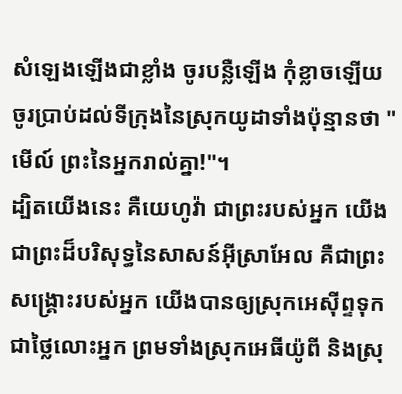សំឡេងឡើងជាខ្លាំង ចូរបន្លឺឡើង កុំខ្លាចឡើយ ចូរប្រាប់ដល់ទីក្រុងនៃស្រុកយូដាទាំងប៉ុន្មានថា "មើល៍ ព្រះនៃអ្នករាល់គ្នា!"។
ដ្បិតយើងនេះ គឺយេហូវ៉ា ជាព្រះរបស់អ្នក យើងជាព្រះដ៏បរិសុទ្ធនៃសាសន៍អ៊ីស្រាអែល គឺជាព្រះសង្គ្រោះរបស់អ្នក យើងបានឲ្យស្រុកអេស៊ីព្ទទុកជាថ្លៃលោះអ្នក ព្រមទាំងស្រុកអេធីយ៉ូពី និងស្រុ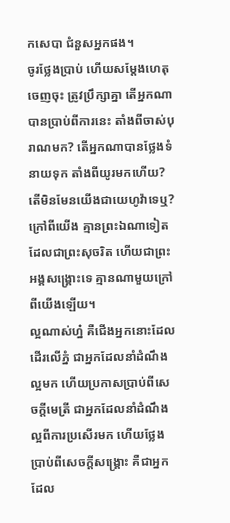កសេបា ជំនួសអ្នកផង។
ចូរថ្លែងប្រាប់ ហើយសម្ដែងហេតុចេញចុះ ត្រូវប្រឹក្សាគ្នា តើអ្នកណាបានប្រាប់ពីការនេះ តាំងពីចាស់បុរាណមក? តើអ្នកណាបានថ្លែងទំនាយទុក តាំងពីយូរមកហើយ? តើមិនមែនយើងជាយេហូវ៉ាទេឬ? ក្រៅពីយើង គ្មានព្រះឯណាទៀត ដែលជាព្រះសុចរិត ហើយជាព្រះអង្គសង្គ្រោះទេ គ្មានណាមួយក្រៅពីយើងឡើយ។
ល្អណាស់ហ្ន៎ គឺជើងអ្នកនោះដែលដើរលើភ្នំ ជាអ្នកដែលនាំដំណឹងល្អមក ហើយប្រកាសប្រាប់ពីសេចក្ដីមេត្រី ជាអ្នកដែលនាំដំណឹងល្អពីការប្រសើរមក ហើយថ្លែងប្រាប់ពីសេចក្ដីសង្គ្រោះ គឺជាអ្នកដែល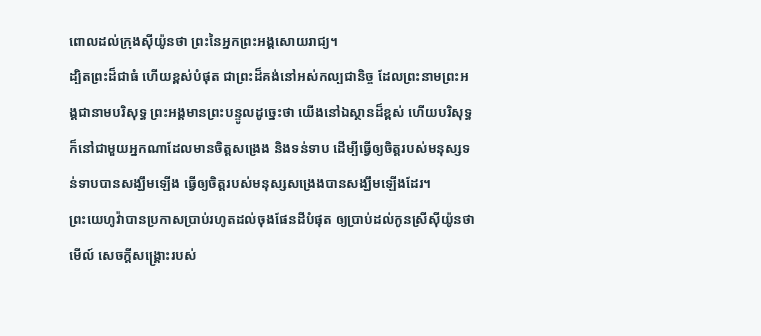ពោលដល់ក្រុងស៊ីយ៉ូនថា ព្រះនៃអ្នកព្រះអង្គសោយរាជ្យ។
ដ្បិតព្រះដ៏ជាធំ ហើយខ្ពស់បំផុត ជាព្រះដ៏គង់នៅអស់កល្បជានិច្ច ដែលព្រះនាមព្រះអង្គជានាមបរិសុទ្ធ ព្រះអង្គមានព្រះបន្ទូលដូច្នេះថា យើងនៅឯស្ថានដ៏ខ្ពស់ ហើយបរិសុទ្ធ ក៏នៅជាមួយអ្នកណាដែលមានចិត្តសង្រេង និងទន់ទាប ដើម្បីធ្វើឲ្យចិត្តរបស់មនុស្សទន់ទាបបានសង្ឃឹមឡើង ធ្វើឲ្យចិត្តរបស់មនុស្សសង្រេងបានសង្ឃឹមឡើងដែរ។
ព្រះយេហូវ៉ាបានប្រកាសប្រាប់រហូតដល់ចុងផែនដីបំផុត ឲ្យប្រាប់ដល់កូនស្រីស៊ីយ៉ូនថា មើល៍ សេចក្ដីសង្គ្រោះរបស់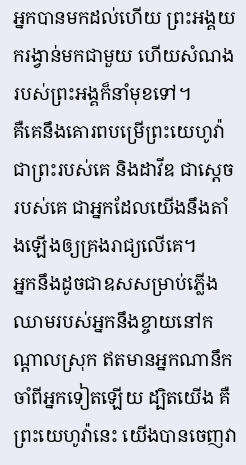អ្នកបានមកដល់ហើយ ព្រះអង្គយករង្វាន់មកជាមួយ ហើយសំណងរបស់ព្រះអង្គក៏នាំមុខទៅ។
គឺគេនឹងគោរពបម្រើព្រះយេហូវ៉ា ជាព្រះរបស់គេ និងដាវីឌ ជាស្តេចរបស់គេ ជាអ្នកដែលយើងនឹងតាំងឡើងឲ្យគ្រងរាជ្យលើគេ។
អ្នកនឹងដូចជាឧសសម្រាប់ភ្លើង ឈាមរបស់អ្នកនឹងខ្ចាយនៅកណ្ដាលស្រុក ឥតមានអ្នកណានឹកចាំពីអ្នកទៀតឡើយ ដ្បិតយើង គឺព្រះយេហូវ៉ានេះ យើងបានចេញវា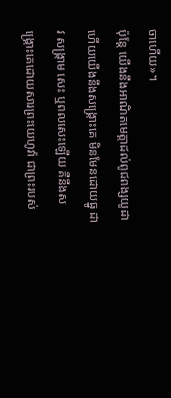ចាហើយ»។
ប៉ុន្ដែ យើងនឹងអាណិតមេត្តាដល់ពូជពង្សយូដា ហើយយើងនឹងសង្គ្រោះគេ មិនមែនដោយធ្នូ ដាវ សង្គ្រាម សេះ ឬពលសេះឡើយ គឺនឹងសង្គ្រោះគេដោយសារព្រះយេហូវ៉ា ជាព្រះរបស់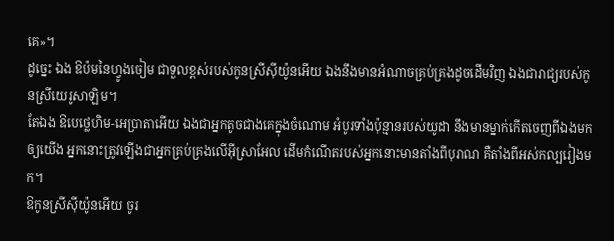គេ»។
ដូច្នេះ ឯង ឱប៉មនៃហ្វូងចៀម ជាទួលខ្ពស់របស់កូនស្រីស៊ីយ៉ូនអើយ ឯងនឹងមានអំណាចគ្រប់គ្រងដូចដើមវិញ ឯងជារាជ្យរបស់កូនស្រីយេរូសាឡិម។
តែឯង ឱបេថ្លេហិម-អេប្រាតាអើយ ឯងជាអ្នកតូចជាងគេក្នុងចំណោម អំបូរទាំងប៉ុន្មានរបស់យូដា នឹងមានម្នាក់កើតចេញពីឯងមកឲ្យយើង អ្នកនោះត្រូវឡើងជាអ្នកគ្រប់គ្រងលើអ៊ីស្រាអែល ដើមកំណើតរបស់អ្នកនោះមានតាំងពីបុរាណ គឺតាំងពីអស់កល្បរៀងមក។
ឱកូនស្រីស៊ីយ៉ូនអើយ ចូរ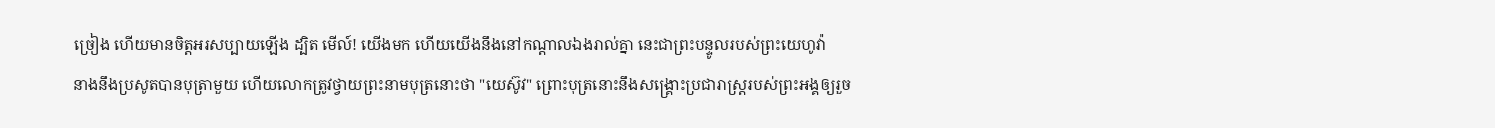ច្រៀង ហើយមានចិត្តអរសប្បាយឡើង ដ្បិត មើល៍! យើងមក ហើយយើងនឹងនៅកណ្ដាលឯងរាល់គ្នា នេះជាព្រះបន្ទូលរបស់ព្រះយេហូវ៉ា
នាងនឹងប្រសូតបានបុត្រាមួយ ហើយលោកត្រូវថ្វាយព្រះនាមបុត្រនោះថា "យេស៊ូវ" ព្រោះបុត្រនោះនឹងសង្គ្រោះប្រជារាស្ត្ររបស់ព្រះអង្គឲ្យរួច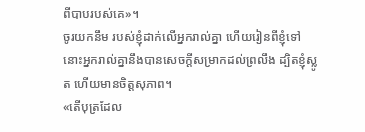ពីបាបរបស់គេ»។
ចូរយកនឹម របស់ខ្ញុំដាក់លើអ្នករាល់គ្នា ហើយរៀនពីខ្ញុំទៅ នោះអ្នករាល់គ្នានឹងបានសេចក្តីសម្រាកដល់ព្រលឹង ដ្បិតខ្ញុំស្លូត ហើយមានចិត្តសុភាព។
«តើបុត្រដែល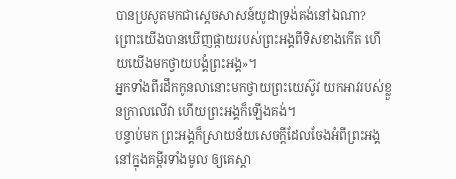បានប្រសូតមកជាស្តេចសាសន៍យូដាទ្រង់គង់នៅឯណា? ព្រោះយើងបានឃើញផ្កាយរបស់ព្រះអង្គពីទិសខាងកើត ហើយយើងមកថ្វាយបង្គំព្រះអង្គ»។
អ្នកទាំងពីរដឹកកូនលានោះមកថ្វាយព្រះយេស៊ូវ យកអាវរបស់ខ្លួនក្រាលលើវា ហើយព្រះអង្គក៏ឡើងគង់។
បន្ទាប់មក ព្រះអង្គក៏ស្រាយន័យសេចក្តីដែលចែងអំពីព្រះអង្គនៅក្នុងគម្ពីរទាំងមូល ឲ្យគេស្តា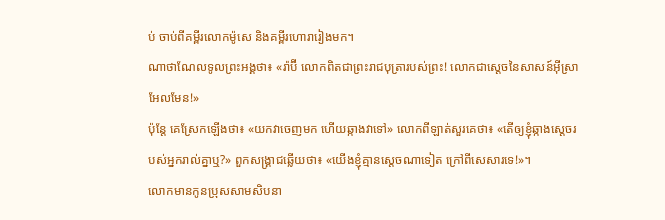ប់ ចាប់ពីគម្ពីរលោកម៉ូសេ និងគម្ពីរហោរារៀងមក។
ណាថាណែលទូលព្រះអង្គថា៖ «រ៉ាប៊ី លោកពិតជាព្រះរាជបុត្រារបស់ព្រះ! លោកជាស្តេចនៃសាសន៍អ៊ីស្រាអែលមែន!»
ប៉ុន្តែ គេស្រែកឡើងថា៖ «យកវាចេញមក ហើយឆ្កាងវាទៅ» លោកពីឡាត់សួរគេថា៖ «តើឲ្យខ្ញុំឆ្កាងស្តេចរបស់អ្នករាល់គ្នាឬ?» ពួកសង្គ្រាជឆ្លើយថា៖ «យើងខ្ញុំគ្មានស្តេចណាទៀត ក្រៅពីសេសារទេ!»។
លោកមានកូនប្រុសសាមសិបនា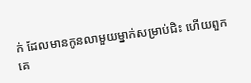ក់ ដែលមានកូនលាមួយម្នាក់សម្រាប់ជិះ ហើយពួកគេ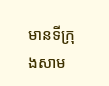មានទីក្រុងសាម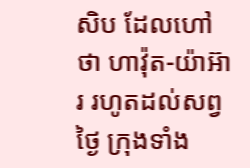សិប ដែលហៅថា ហាវ៉ុត-យ៉ាអ៊ារ រហូតដល់សព្វថ្ងៃ ក្រុងទាំង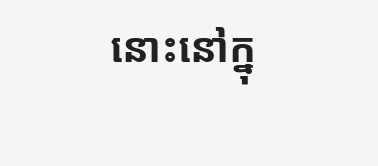នោះនៅក្នុ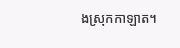ងស្រុកកាឡាត។